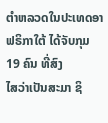ຕໍາຫລວດໃນປະເທດອາຟຣິກາໃຕ້ ໄດ້ຈັບກຸມ 19 ຄົນ ທີ່ສົງ
ໄສວ່າເປັນສະມາ ຊິ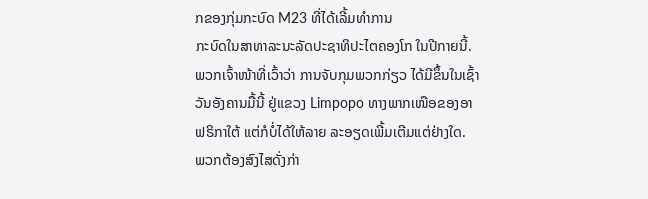ກຂອງກຸ່ມກະບົດ M23 ທີ່ໄດ້ເລີ້ມທໍາການ
ກະບົດໃນສາທາລະນະລັດປະຊາທິປະໄຕຄອງໂກ ໃນປີກາຍນີ້.
ພວກເຈົ້າໜ້າທີ່ເວົ້າວ່າ ການຈັບກຸມພວກກ່ຽວ ໄດ້ມີຂຶ້ນໃນເຊົ້າ
ວັນອັງຄານມື້ນີ້ ຢູ່ແຂວງ Limpopo ທາງພາກເໜືອຂອງອາ
ຟຣິກາໃຕ້ ແຕ່ກໍບໍ່ໄດ້ໃຫ້ລາຍ ລະອຽດເພີ້ມເຕີມແຕ່ຢ່າງໃດ.
ພວກຕ້ອງສົງໄສດັ່ງກ່າ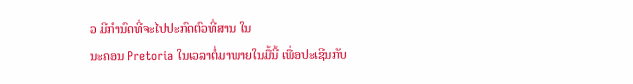ວ ມີກໍານົດທີ່ຈະໄປປະກົດຕົວທີ່ສານ ໃນ
ນະຄອນ Pretoria ໃນເວລາຕໍ່ມາພາຍໃນມື້ນີ້ ເພື່ອປະເຊີນກັບ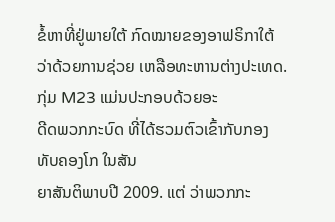ຂໍ້ຫາທີ່ຢູ່ພາຍໃຕ້ ກົດໝາຍຂອງອາຟຣິກາໃຕ້ ວ່າດ້ວຍການຊ່ວຍ ເຫລືອທະຫານຕ່າງປະເທດ. ກຸ່ມ M23 ແມ່ນປະກອບດ້ວຍອະ
ດີດພວກກະບົດ ທີ່ໄດ້ຮວມຕົວເຂົ້າກັບກອງ ທັບຄອງໂກ ໃນສັນ
ຍາສັນຕິພາບປີ 2009. ແຕ່ ວ່າພວກກະ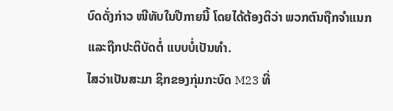ບົດດັ່ງກ່າວ ໜີທັບໃນປີກາຍນີ້ ໂດຍໄດ້ຕ້ອງຕິວ່າ ພວກຕົນຖືກຈໍາແນກ ແລະຖືກປະຕິບັດຕໍ່ ແບບບໍ່ເປັນທຳ.
ໄສວ່າເປັນສະມາ ຊິກຂອງກຸ່ມກະບົດ M23 ທີ່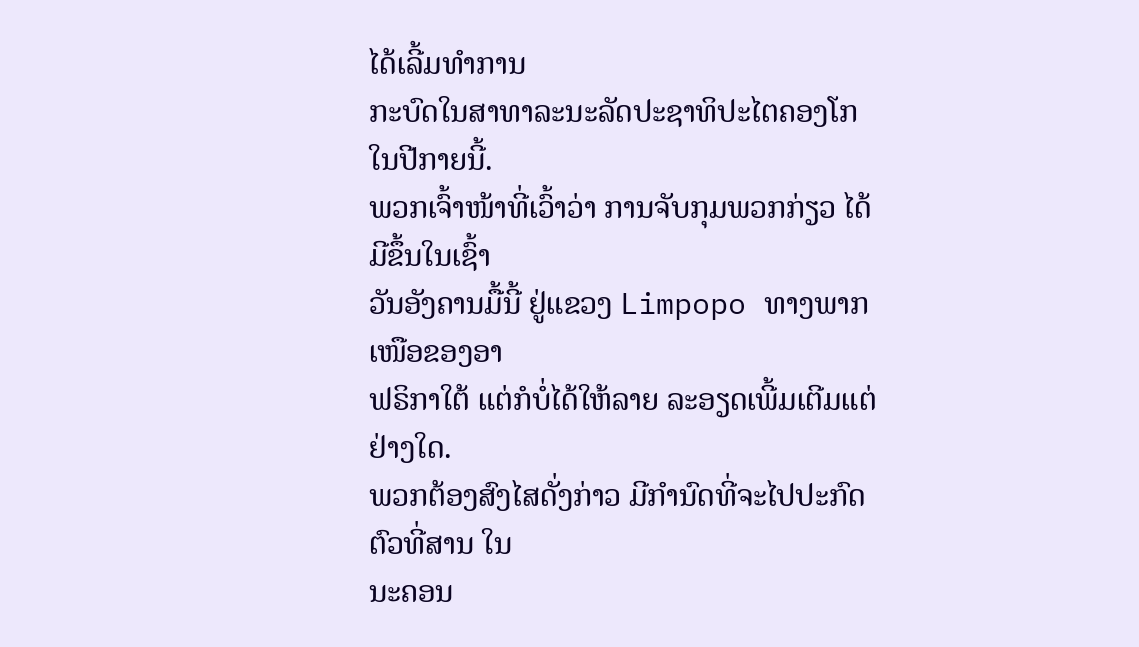ໄດ້ເລີ້ມທໍາການ
ກະບົດໃນສາທາລະນະລັດປະຊາທິປະໄຕຄອງໂກ ໃນປີກາຍນີ້.
ພວກເຈົ້າໜ້າທີ່ເວົ້າວ່າ ການຈັບກຸມພວກກ່ຽວ ໄດ້ມີຂຶ້ນໃນເຊົ້າ
ວັນອັງຄານມື້ນີ້ ຢູ່ແຂວງ Limpopo ທາງພາກເໜືອຂອງອາ
ຟຣິກາໃຕ້ ແຕ່ກໍບໍ່ໄດ້ໃຫ້ລາຍ ລະອຽດເພີ້ມເຕີມແຕ່ຢ່າງໃດ.
ພວກຕ້ອງສົງໄສດັ່ງກ່າວ ມີກໍານົດທີ່ຈະໄປປະກົດຕົວທີ່ສານ ໃນ
ນະຄອນ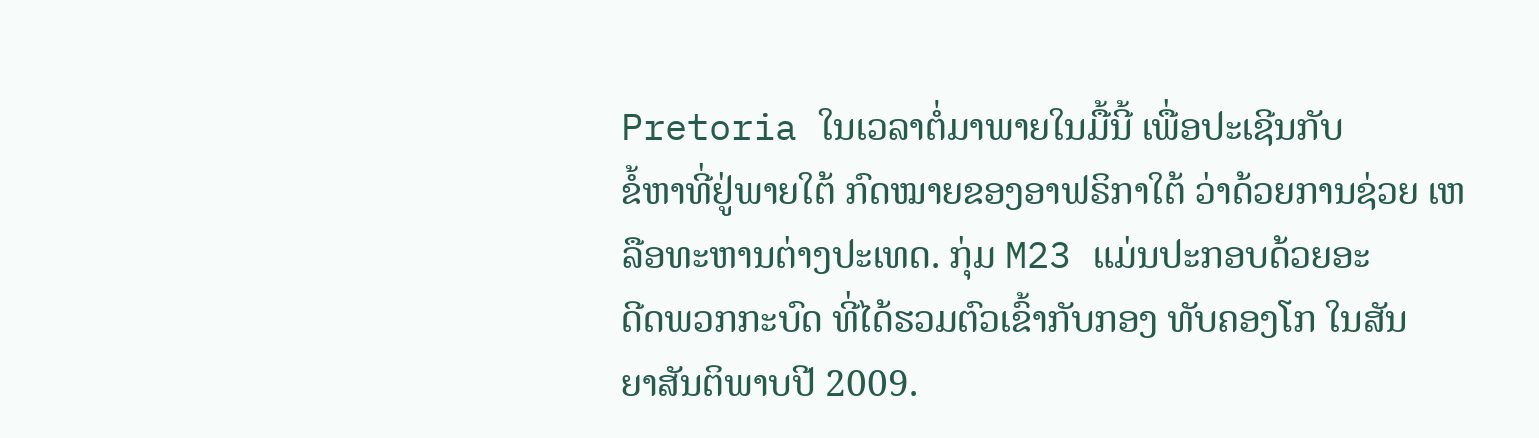Pretoria ໃນເວລາຕໍ່ມາພາຍໃນມື້ນີ້ ເພື່ອປະເຊີນກັບ
ຂໍ້ຫາທີ່ຢູ່ພາຍໃຕ້ ກົດໝາຍຂອງອາຟຣິກາໃຕ້ ວ່າດ້ວຍການຊ່ວຍ ເຫລືອທະຫານຕ່າງປະເທດ. ກຸ່ມ M23 ແມ່ນປະກອບດ້ວຍອະ
ດີດພວກກະບົດ ທີ່ໄດ້ຮວມຕົວເຂົ້າກັບກອງ ທັບຄອງໂກ ໃນສັນ
ຍາສັນຕິພາບປີ 2009.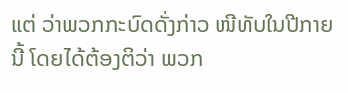ແຕ່ ວ່າພວກກະບົດດັ່ງກ່າວ ໜີທັບໃນປີກາຍນີ້ ໂດຍໄດ້ຕ້ອງຕິວ່າ ພວກ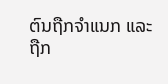ຕົນຖືກຈໍາແນກ ແລະຖືກ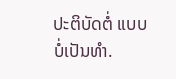ປະຕິບັດຕໍ່ ແບບບໍ່ເປັນທຳ.